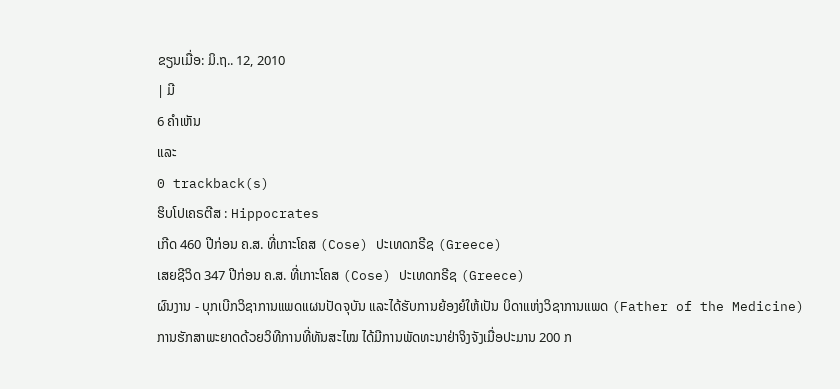ຂຽນເມື່ອ: ມິ.ຖ.. 12, 2010
| ມີ
6 ຄຳເຫັນ
ແລະ
0 trackback(s)
ຮິບໂປເຄຣຕີສ : Hippocrates
ເກີດ 460 ປີກ່ອນ ຄ.ສ. ທີ່ເກາະໂຄສ (Cose) ປະເທດກຣີຊ (Greece)
ເສຍຊີວິດ 347 ປີກ່ອນ ຄ.ສ. ທີ່ເກາະໂຄສ (Cose) ປະເທດກຣີຊ (Greece)
ຜົນງານ - ບຸກເບີກວິຊາການແພດແຜນປັດຈຸບັນ ແລະໄດ້ຮັບການຍ້ອງຍໍໃຫ້ເປັນ ບິດາແຫ່ງວິຊາການແພດ (Father of the Medicine)
ການຮັກສາພະຍາດດ້ວຍວິທີການທີ່ທັນສະໄໝ ໄດ້ມີການພັດທະນາຢ່າຈິງຈັງເມື່ອປະມານ 200 ກ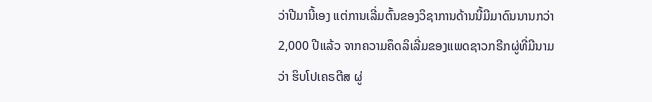ວ່າປີມານີ້ເອງ ແຕ່ການເລີ່ມຕົ້ນຂອງວິຊາການດ້ານນີ້ມີມາດົນນານກວ່າ 2,000 ປີແລ້ວ ຈາກຄວາມຄຶດລິເລີ່ມຂອງແພດຊາວກຣີກຜູ່ທີ່ມີນາມວ່າ ຮິບໂປເຄຣຕີສ ຜູ່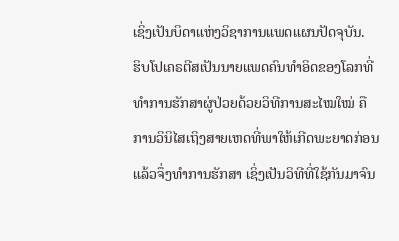ເຊິ່ງເປັນບິດາແຫ່ງວິຊາການແພດແຜນປັດຈຸບັນ.
ຮິບໂປເຄຣຕີສເປັນນາຍແພດຄົນທຳອິດຂອງໂລກທີ່ທຳການຮັກສາຜູ່ປ່ວຍດ້ວຍວິທີການສະໄໝໃໝ່ ຄື ການວິນິໄສເຖິງສາຍເຫດທີ່ພາໃຫ້ເກີດພະຍາດກ່ອນ ແລ້ວຈຶ່ງທຳການຮັກສາ ເຊິ່ງເປັນວິທີທີ່ໃຊ້ກັນມາຈົນ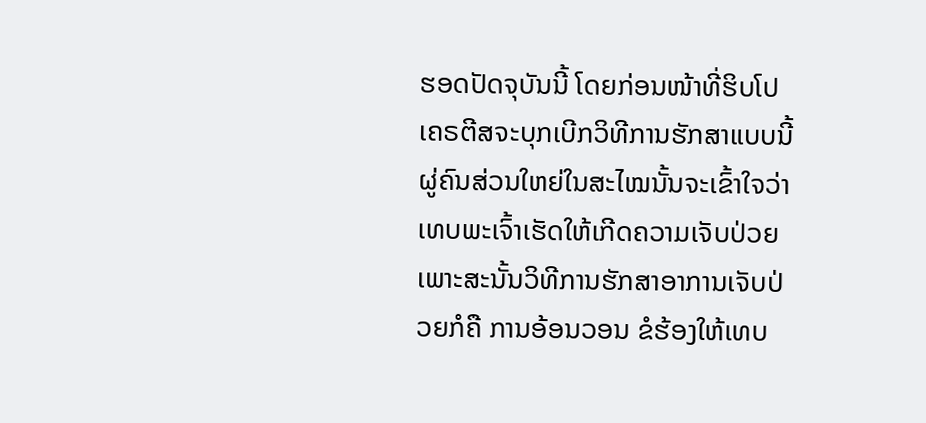ຮອດປັດຈຸບັນນີ້ ໂດຍກ່ອນໜ້າທີ່ຮິບໂປເຄຣຕີສຈະບຸກເບີກວິທີການຮັກສາແບບນີ້ ຜູ່ຄົນສ່ວນໃຫຍ່ໃນສະໄໝນັ້ນຈະເຂົ້າໃຈວ່າ ເທບພະເຈົ້າເຮັດໃຫ້ເກີດຄວາມເຈັບປ່ວຍ ເພາະສະນັ້ນວິທີການຮັກສາອາການເຈັບປ່ວຍກໍຄື ການອ້ອນວອນ ຂໍຮ້ອງໃຫ້ເທບ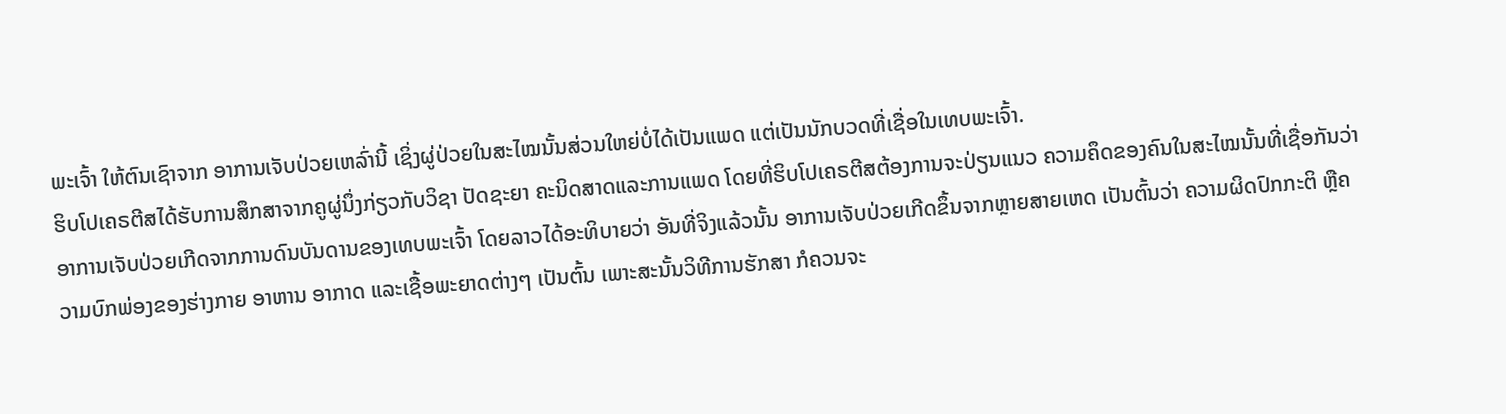ພະເຈົ້າ ໃຫ້ຕົນເຊົາຈາກ ອາການເຈັບປ່ວຍເຫລົ່ານີ້ ເຊິ່ງຜູ່ປ່ວຍໃນສະໄໝນັ້ນສ່ວນໃຫຍ່ບໍ່ໄດ້ເປັນແພດ ແຕ່ເປັນນັກບວດທີ່ເຊື່ອໃນເທບພະເຈົ້າ.
ຮິບໂປເຄຣຕີສໄດ້ຮັບການສຶກສາຈາກຄູຜູ່ນຶ່ງກ່ຽວກັບວິຊາ ປັດຊະຍາ ຄະນິດສາດແລະການແພດ ໂດຍທີ່ຮິບໂປເຄຣຕີສຕ້ອງການຈະປ່ຽນແນວ ຄວາມຄຶດຂອງຄົນໃນສະໄໝນັ້ນທີ່ເຊື່ອກັນວ່າ ອາການເຈັບປ່ວຍເກີດຈາກການດົນບັນດານຂອງເທບພະເຈົ້າ ໂດຍລາວໄດ້ອະທິບາຍວ່າ ອັນທີ່ຈິງແລ້ວນັ້ນ ອາການເຈັບປ່ວຍເກີດຂຶ້ນຈາກຫຼາຍສາຍເຫດ ເປັນຕົ້ນວ່າ ຄວາມຜິດປົກກະຕິ ຫຼືຄວາມບົກພ່ອງຂອງຮ່າງກາຍ ອາຫານ ອາກາດ ແລະເຊື້ອພະຍາດຕ່າງໆ ເປັນຕົ້ນ ເພາະສະນັ້ນວິທີການຮັກສາ ກໍຄວນຈະ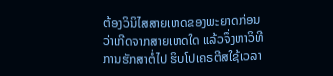ຕ້ອງວິນິໄສສາຍເຫດຂອງພະຍາດກ່ອນ ວ່າເກີດຈາກສາຍເຫດໃດ ແລ້ວຈຶ່ງຫາວິທີການຮັກສາຕໍ່ໄປ ຮິບໂປເຄຣຕີສໃຊ້ເວລາ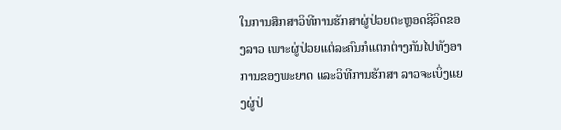ໃນການສຶກສາວິທີການຮັກສາຜູ່ປ່ວຍຕະຫຼອດຊີວິດຂອງລາວ ເພາະຜູ່ປ່ວຍແຕ່ລະຄົນກໍແຕກຕ່າງກັນໄປທັງອາການຂອງພະຍາດ ແລະວິທີການຮັກສາ ລາວຈະເບິ່ງແຍງຜູ່ປ່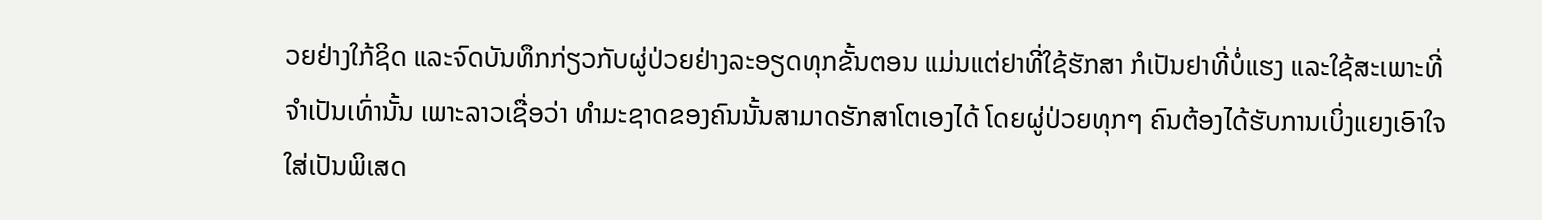ວຍຢ່າງໃກ້ຊິດ ແລະຈົດບັນທຶກກ່ຽວກັບຜູ່ປ່ວຍຢ່າງລະອຽດທຸກຂັ້ນຕອນ ແມ່ນແຕ່ຢາທີ່ໃຊ້ຮັກສາ ກໍເປັນຢາທີ່ບໍ່ແຮງ ແລະໃຊ້ສະເພາະທີ່ຈຳເປັນເທົ່ານັ້ນ ເພາະລາວເຊື່ອວ່າ ທຳມະຊາດຂອງຄົນນັ້ນສາມາດຮັກສາໂຕເອງໄດ້ ໂດຍຜູ່ປ່ວຍທຸກໆ ຄົນຕ້ອງໄດ້ຮັບການເບິ່ງແຍງເອົາໃຈໃສ່ເປັນພິເສດ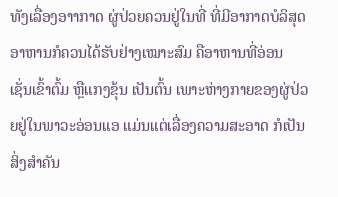ທັງເລື່ອງອາາກາດ ຜູ່ປ່ວຍຄວນຢູ່ໃນທີ່ ທີ່ມີອາກາດບໍລິສຸດ ອາຫານກໍຄວນໄດ້ຮັບຢ່າງເໝາະສົມ ຄືອາຫານທີ່ອ່ອນ ເຊັ່ນເຂົ້າຕົ້ມ ຫຼືແກງຂຸ້ນ ເປັນຕົ້ນ ເພາະຫ່າງກາຍຂອງຜູ່ປ່ວຍຢູ່ໃນພາວະອ່ອນແອ ແມ່ນແຕ່ເລື່ອງຄວາມສະອາດ ກໍເປັນສິ່ງສຳຄັນ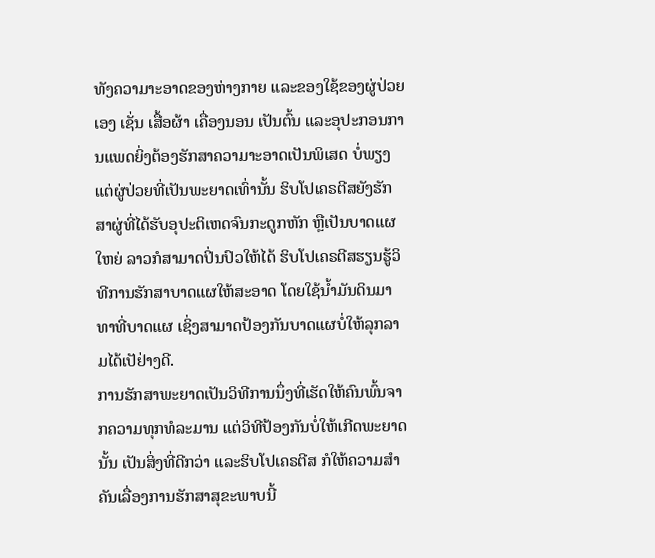ທັງຄວາມາະອາດຂອງຫ່າງກາຍ ແລະຂອງໃຊ້ຂອງຜູ່ປ່ວຍເອງ ເຊັ່ນ ເສື້ອຜ້າ ເຄື່ອງນອນ ເປັນຕົ້ນ ແລະອຸປະກອນການແພດຍິ່ງຕ້ອງຮັກສາຄວາມາະອາດເປັນພິເສດ ບໍ່ພຽງແຕ່ຜູ່ປ່ວຍທີ່ເປັນພະຍາດເທົ່ານັ້ນ ຮິບໂປເຄຣຕີສຍັງຮັກສາຜູ່ທີ່ໄດ້ຮັບອຸປະຕິເຫດຈົນກະດູກຫັກ ຫຼືເປັນບາດແຜໃຫຍ່ ລາວກໍສາມາດປິ່ນປົວໃຫ້ໄດ້ ຮິບໂປເຄຣຕີສຮຽນຮູ້ວິທີການຮັກສາບາດແຜໃຫ້ສະອາດ ໂດຍໃຊ້ນ້ຳມັນດິນມາທາທີ່ບາດແຜ ເຊິ່ງສາມາດປ້ອງກັນບາດແຜບໍ່ໃຫ້ລຸກລາມໄດ້ເປັຢ່າງດີ.
ການຮັກສາພະຍາດເປັນວິທີການນຶ່ງທີ່ເຮັດໃຫ້ຄົນພົ້ນຈາກຄວາມທຸກທໍລະມານ ແຕ່ວິທີປ້ອງກັນບໍ່ໃຫ້ເກີດພະຍາດນັ້ນ ເປັນສິ່ງທີ່ດີກວ່າ ແລະຮິບໂປເຄຣຕີສ ກໍໃຫ້ຄວາມສຳຄັນເລື່ອງການຮັກສາສຸຂະພາບນີ້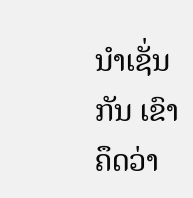ນຳເຊັ່ນກັນ ເຂົາຄຶດວ່າ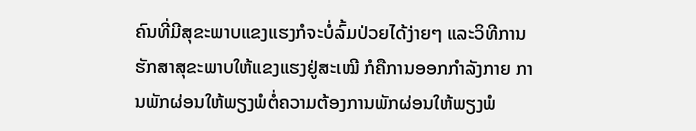ຄົນທີ່ມີສຸຂະພາບແຂງແຮງກໍຈະບໍ່ລົ້ມປ່ວຍໄດ້ງ່າຍໆ ແລະວິທີການຮັກສາສຸຂະພາບໃຫ້ແຂງແຮງຢູ່ສະເໝີ ກໍຄືການອອກກຳລັງກາຍ ການພັກຜ່ອນໃຫ້ພຽງພໍຕໍ່ຄວາມຕ້ອງການພັກຜ່ອນໃຫ້ພຽງພໍ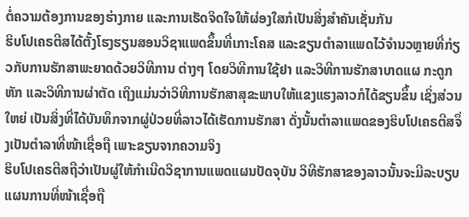ຕໍ່ຄວາມຕ້ອງການຂອງຮ່າງກາຍ ແລະການເຮັດຈິດໃຈໃຫ້ຜ່ອງໃສກໍເປັນສິ່ງສຳຄັນເຊັ່ນກັນ
ຮິບໂປເຄຣຕີສໄດ້ຕັ້ງໂຮງຮຽນສອນວິຊາແພດຂຶ້ນທີ່ເກາະໂຄສ ແລະຂຽນຕຳລາແພດໄວ້ຈຳນວຫຼາຍທີ່ກ່ຽວກັບການຮັກສາພະຍາດດ້ວຍວິທີການ ຕ່າງໆ ໂດຍວິທີການໃຊ້ຢາ ແລະວິທີການຮັກສາບາດແຜ ກະດູກຫັກ ແລະວິທີການຜ່າຕັດ ເຖິງແມ່ນວ່າວິທີການຮັກສາສຸຂະພາບໃຫ້ແຂງແຮງລາວກໍໄດ້ຂຽນຂຶ້ນ ເຊິ່ງສ່ວນໃຫຍ່ ເປັນສິ່ງທີ່ໄດ້ບັນທຶກຈາກຜູ່ປ່ວຍທີ່ລາວໄດ້ເຮັດການຮັກສາ ດັ່ງນັ້ນຕຳລາແພດຂອງຮິບໂປເຄຣຕີສຈຶ່ງເປັນຕຳລາທີ່ໜ້າເຊື່ອຖື ເພາະຂຽນຈາກຄວາມຈິງ
ຮິບໂປເຄຣຕີສຖືວ່າເປັນຜູ່ໃຫ້ກຳເນີດວິຊາການແພດແຜນປັດຈຸບັນ ວິທີຮັກສາຂອງລາວນັ້ນຈະມີລະບຽບແຜນການທີ່ໜ້າເຊື່ອຖື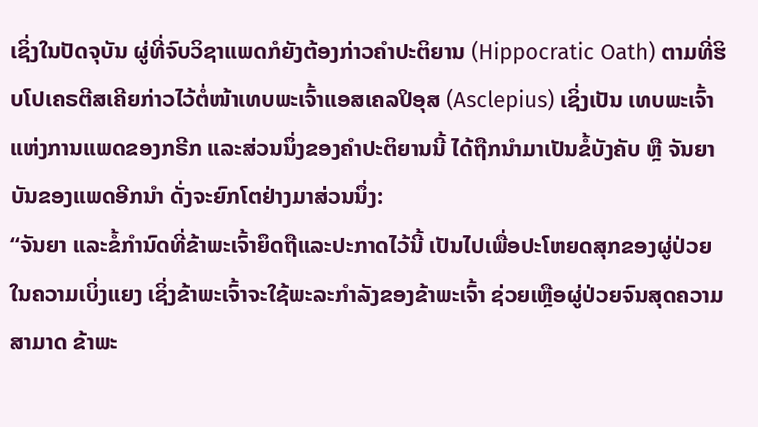ເຊິ່ງໃນປັດຈຸບັນ ຜູ່ທີ່ຈົບວິຊາແພດກໍຍັງຕ້ອງກ່າວຄຳປະຕິຍານ (Hippocratic Oath) ຕາມທີ່ຮິບໂປເຄຣຕີສເຄີຍກ່າວໄວ້ຕໍ່ໜ້າເທບພະເຈົ້າແອສເຄລປິອຸສ (Asclepius) ເຊິ່ງເປັນ ເທບພະເຈົ້າແຫ່ງການແພດຂອງກຣີກ ແລະສ່ວນນຶ່ງຂອງຄຳປະຕິຍານນີ້ ໄດ້ຖືກນຳມາເປັນຂໍ້ບັງຄັບ ຫຼື ຈັນຍາບັນຂອງແພດອີກນຳ ດັ່ງຈະຍົກໂຕຢ່າງມາສ່ວນນຶ່ງ:
“ຈັນຍາ ແລະຂໍ້ກຳນົດທີ່ຂ້າພະເຈົ້າຍຶດຖືແລະປະກາດໄວ້ນີ້ ເປັນໄປເພື່ອປະໂຫຍດສຸກຂອງຜູ່ປ່ວຍ ໃນຄວາມເບິ່ງແຍງ ເຊິ່ງຂ້າພະເຈົ້າຈະໃຊ້ພະລະກຳລັງຂອງຂ້າພະເຈົ້າ ຊ່ວຍເຫຼືອຜູ່ປ່ວຍຈົນສຸດຄວາມສາມາດ ຂ້າພະ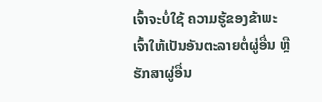ເຈົ້າຈະບໍ່ໃຊ້ ຄວາມຮູ້ຂອງຂ້າພະເຈົ້າໃຫ້ເປັນອັນຕະລາຍຕໍ່ຜູ່ອື່ນ ຫຼືຮັກສາຜູ່ອື່ນ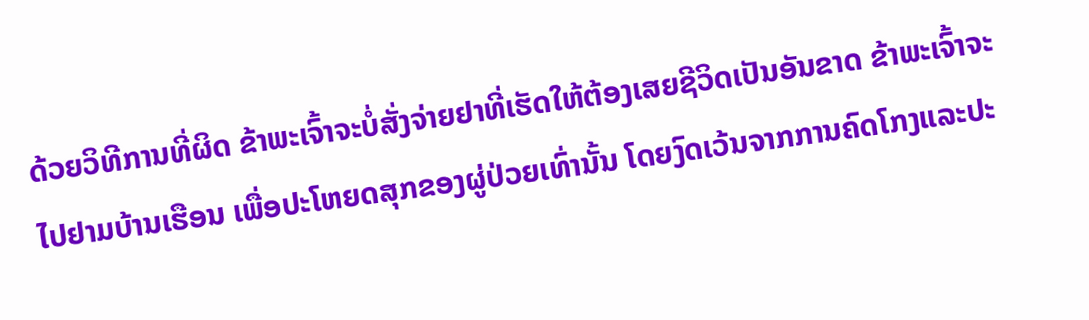ດ້ວຍວິທີການທີ່ຜິດ ຂ້າພະເຈົ້າຈະບໍ່ສັ່ງຈ່າຍຢາທີ່ເຮັດໃຫ້ຕ້ອງເສຍຊີວິດເປັນອັນຂາດ ຂ້າພະເຈົ້າຈະໄປຢາມບ້ານເຮືອນ ເພື່ອປະໂຫຍດສຸກຂອງຜູ່ປ່ວຍເທົ່ານັ້ນ ໂດຍງົດເວ້ນຈາກການຄົດໂກງແລະປະ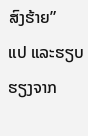ສົງຮ້າຍ”
ແປ ແລະຮຽບຮຽງຈາກ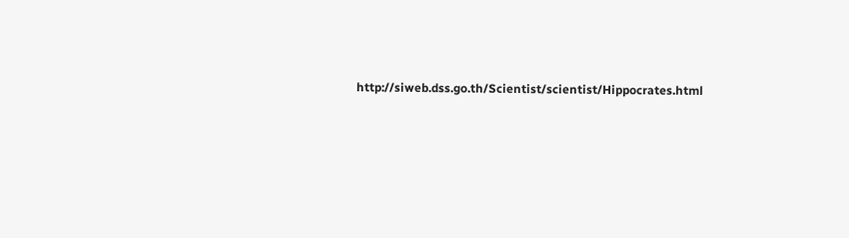http://siweb.dss.go.th/Scientist/scientist/Hippocrates.html